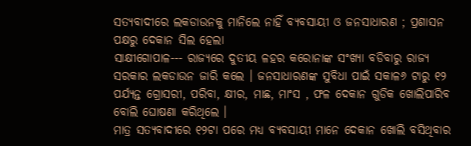ସତ୍ୟବାଦୀରେ ଲକଡାଉନକୁ ମାନିଲେ ନାହିଁ ବ୍ୟବସାୟୀ ଓ ଜନସାଧାରଣ ; ପ୍ରଶାସନ ପକ୍ଷରୁ ଦେକାନ ସିଲ ହେଲା
ସାକ୍ଷୀଗୋପାଳ--- ରାଜ୍ୟରେ ଦୁତୀୟ ଳହର କରୋନାଙ୍କ ସଂଖ୍ୟା ବଡିବାରୁ ରାଜ୍ୟ ସରକାର ଲକଡାଉନ ଜାରି କଲେ । ଜନସାଧାରଣଙ୍କ ସୁବିଧା ପାଇଁ ସକାଳ୬ ଟାରୁ ୧୨ ପର୍ଯ୍ୟନ୍ତ ଗ୍ରୋସରୀ, ପରିବା, କ୍ଷୀର, ମାଛ, ମାଂସ , ଫଳ ଦେକାନ ଗୁଡିକ ଖୋଲିପାରିବ ବୋଲି ଘୋଷଣା କରିଥିଲେ ।
ମାତ୍ର ସତ୍ୟବାଦୀରେ ୧୨ଟା ପରେ ମଧ୍ୟ ବ୍ୟବସାୟୀ ମାନେ ଦେକାନ ଖୋଲି ବସିଥିବାର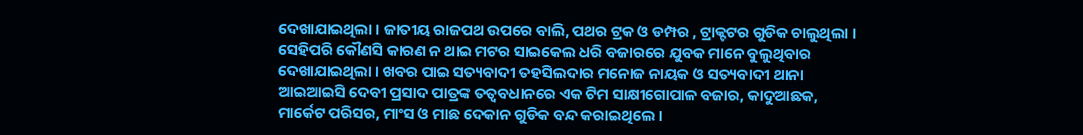ଦେଖାଯାଇଥିଲା । ଜାତୀୟ ରାଜପଥ ଉପରେ ବାଲି, ପଥର ଟ୍ରକ ଓ ଡମ୍ପର , ଟ୍ରାକ୍ଟଟର ଗୁଡିକ ଚାଲୁଥିଲା । ସେହିପରି କୌଣସି କାରଣ ନ ଥାଇ ମଟର ସାଇକେଲ ଧରି ବଜାରରେ ଯୁବକ ମାନେ ବୁଲୁଥିବାର ଦେଖାଯାଇଥିଲା । ଖବର ପାଇ ସତ୍ୟବାଦୀ ତହସିଲଦାର ମନୋଜ ନାୟକ ଓ ସତ୍ୟବାଦୀ ଥାନା ଆଇଆଇସି ଦେବୀ ପ୍ରସାଦ ପାତ୍ରଙ୍କ ତତ୍ୱବଧାନରେ ଏକ ଟିମ ସାକ୍ଷୀଗୋପାଳ ବଜାର, କାଦୁଆଛକ, ମାର୍କେଟ ପରିସର, ମାଂସ ଓ ମାଛ ଦେକାନ ଗୁଡିକ ବନ୍ଦ କରାଇଥିଲେ ।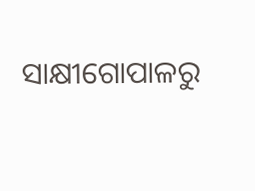ସାକ୍ଷୀଗୋପାଳରୁ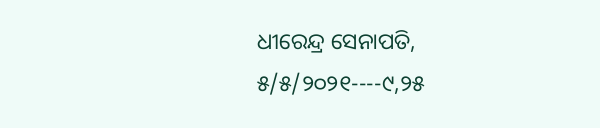ଧୀରେନ୍ଦ୍ର ସେନାପତି, ୫/୫/୨୦୨୧----୯,୨୫